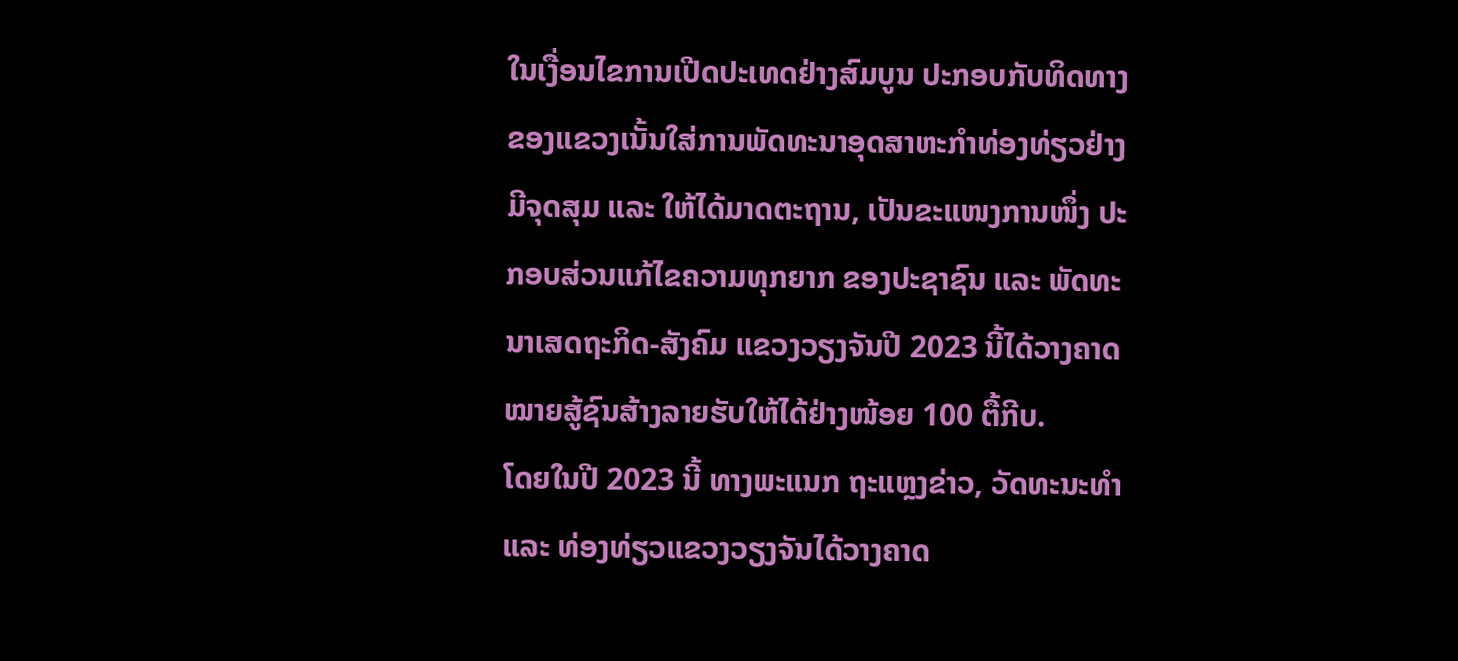ໃນເງື່ອນໄຂການເປີດປະເທດຢ່າງສົມບູນ ປະກອບກັບທິດທາງຂອງແຂວງເນັ້ນໃສ່ການພັດທະນາອຸດສາຫະກຳທ່ອງທ່ຽວຢ່າງມີຈຸດສຸມ ແລະ ໃຫ້ໄດ້ມາດຕະຖານ, ເປັນຂະແໜງການໜຶ່ງ ປະກອບສ່ວນແກ້ໄຂຄວາມທຸກຍາກ ຂອງປະຊາຊົນ ແລະ ພັດທະນາເສດຖະກິດ-ສັງຄົມ ແຂວງວຽງຈັນປີ 2023 ນີ້ໄດ້ວາງຄາດໝາຍສູ້ຊົນສ້າງລາຍຮັບໃຫ້ໄດ້ຢ່າງໜ້ອຍ 100 ຕື້ກີບ.
ໂດຍໃນປີ 2023 ນີ້ ທາງພະແນກ ຖະແຫຼງຂ່າວ, ວັດທະນະທໍາ ແລະ ທ່ອງທ່ຽວແຂວງວຽງຈັນໄດ້ວາງຄາດ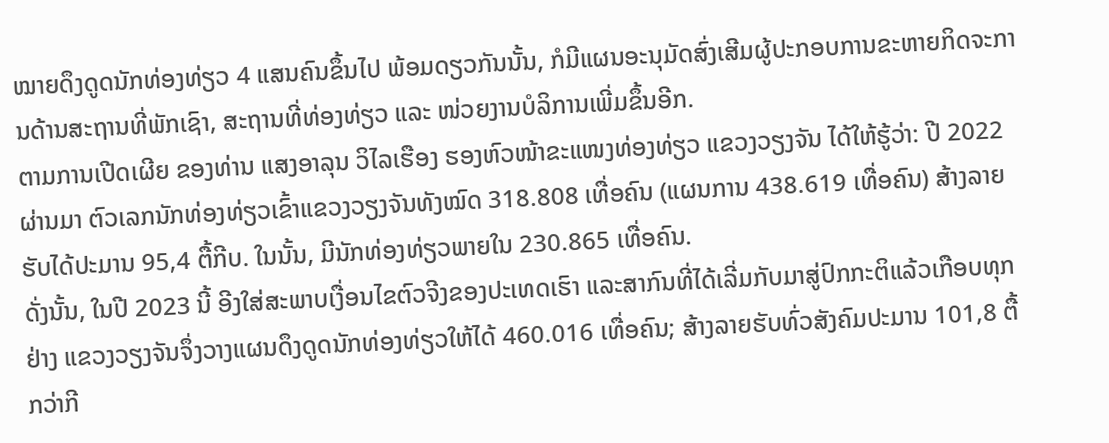ໝາຍດຶງດູດນັກທ່ອງທ່ຽວ 4 ແສນຄົນຂຶ້ນໄປ ພ້ອມດຽວກັນນັ້ນ, ກໍມີແຜນອະນຸມັດສົ່ງເສີມຜູ້ປະກອບການຂະຫາຍກິດຈະການດ້ານສະຖານທີ່ພັກເຊົາ, ສະຖານທີ່ທ່ອງທ່ຽວ ແລະ ໜ່ວຍງານບໍລິການເພີ່ມຂຶ້ນອີກ.
ຕາມການເປີດເຜີຍ ຂອງທ່ານ ແສງອາລຸນ ວິໄລເຮືອງ ຮອງຫົວໜ້າຂະແໜງທ່ອງທ່ຽວ ແຂວງວຽງຈັນ ໄດ້ໃຫ້ຮູ້ວ່າ: ປີ 2022 ຜ່ານມາ ຕົວເລກນັກທ່ອງທ່ຽວເຂົ້າແຂວງວຽງຈັນທັງໝົດ 318.808 ເທື່ອຄົນ (ແຜນການ 438.619 ເທື່ອຄົນ) ສ້າງລາຍຮັບໄດ້ປະມານ 95,4 ຕື້ກີບ. ໃນນັ້ນ, ມີນັກທ່ອງທ່ຽວພາຍໃນ 230.865 ເທື່ອຄົນ.
ດັ່ງນັ້ນ, ໃນປີ 2023 ນີ້ ອີງໃສ່ສະພາບເງື່ອນໄຂຕົວຈີງຂອງປະເທດເຮົາ ແລະສາກົນທີ່ໄດ້ເລີ່ມກັບມາສູ່ປົກກະຕິແລ້ວເກືອບທຸກຢ່າງ ແຂວງວຽງຈັນຈຶ່ງວາງແຜນດຶງດູດນັກທ່ອງທ່ຽວໃຫ້ໄດ້ 460.016 ເທື່ອຄົນ; ສ້າງລາຍຮັບທົ່ວສັງຄົມປະມານ 101,8 ຕື້ກວ່າກີ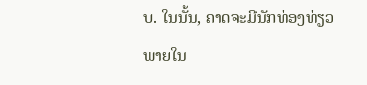ບ. ໃນນັ້ນ, ຄາດຈະມີນັກທ່ອງທ່ຽວພາຍໃນ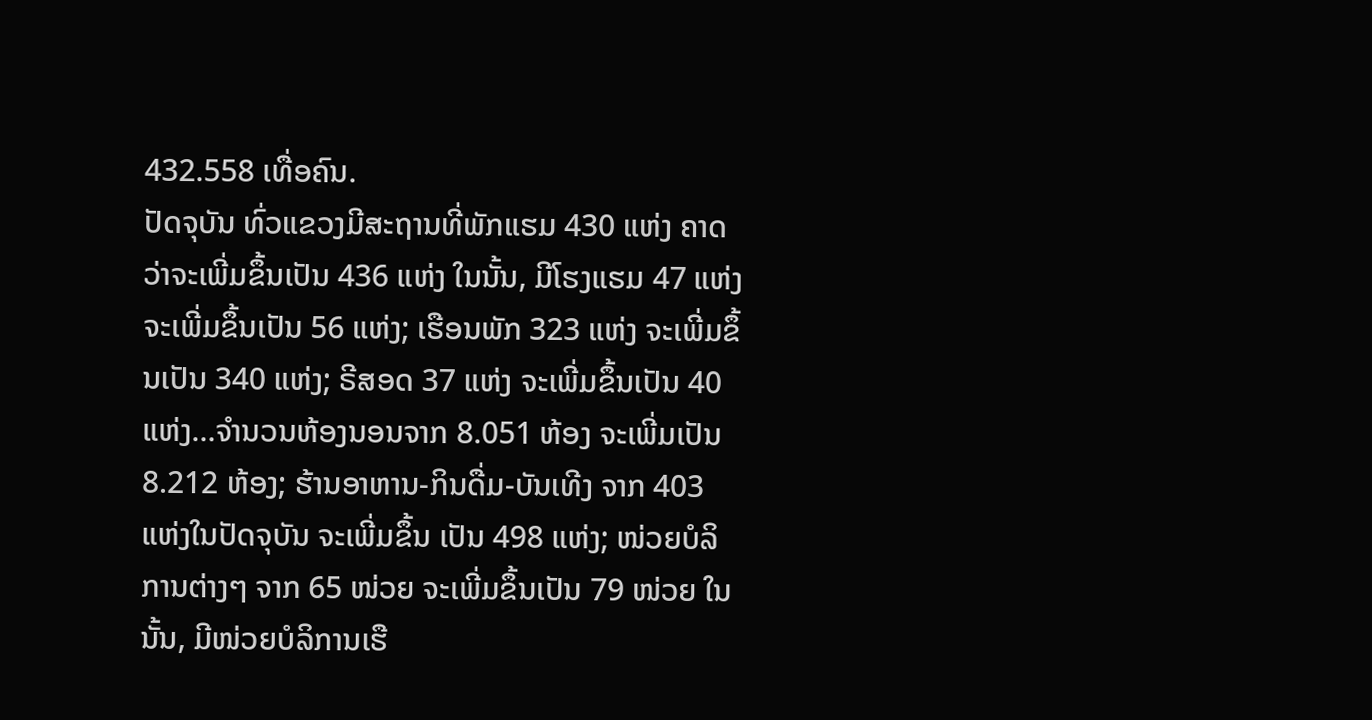432.558 ເທື່ອຄົນ.
ປັດຈຸບັນ ທົ່ວແຂວງມີສະຖານທີ່ພັກແຮມ 430 ແຫ່ງ ຄາດວ່າຈະເພີ່ມຂຶ້ນເປັນ 436 ແຫ່ງ ໃນນັ້ນ, ມີໂຮງແຮມ 47 ແຫ່ງ ຈະເພີ່ມຂຶ້ນເປັນ 56 ແຫ່ງ; ເຮືອນພັກ 323 ແຫ່ງ ຈະເພີ່ມຂຶ້ນເປັນ 340 ແຫ່ງ; ຣີສອດ 37 ແຫ່ງ ຈະເພີ່ມຂຶ້ນເປັນ 40 ແຫ່ງ…ຈໍານວນຫ້ອງນອນຈາກ 8.051 ຫ້ອງ ຈະເພີ່ມເປັນ 8.212 ຫ້ອງ; ຮ້ານອາຫານ-ກິນດື່ມ-ບັນເທີງ ຈາກ 403 ແຫ່ງໃນປັດຈຸບັນ ຈະເພີ່ມຂຶ້ນ ເປັນ 498 ແຫ່ງ; ໜ່ວຍບໍລິການຕ່າງໆ ຈາກ 65 ໜ່ວຍ ຈະເພີ່ມຂຶ້ນເປັນ 79 ໜ່ວຍ ໃນນັ້ນ, ມີໜ່ວຍບໍລິການເຮື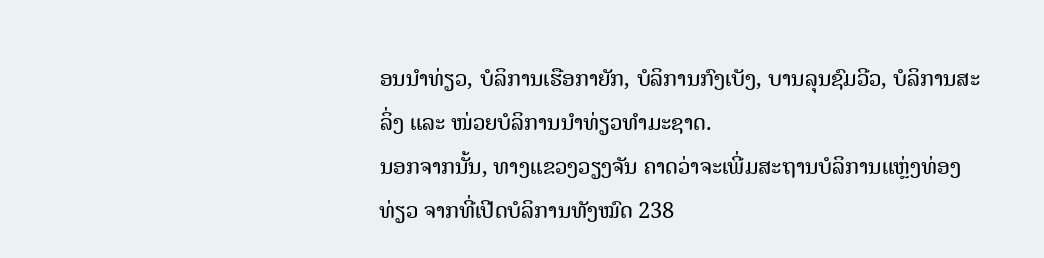ອນນໍາທ່ຽວ, ບໍລິການເຮືອກາຍັກ, ບໍລິການກົງເບັງ, ບານລຸນຊົມວີວ, ບໍລິການສະລິ່ງ ແລະ ໜ່ວຍບໍລິການນໍາທ່ຽວທໍາມະຊາດ.
ນອກຈາກນັ້ນ, ທາງແຂວງວຽງຈັນ ຄາດວ່າຈະເພີ່ມສະຖານບໍລິການແຫຼ່ງທ່ອງທ່ຽວ ຈາກທີ່ເປີດບໍລິການທັງໝົດ 238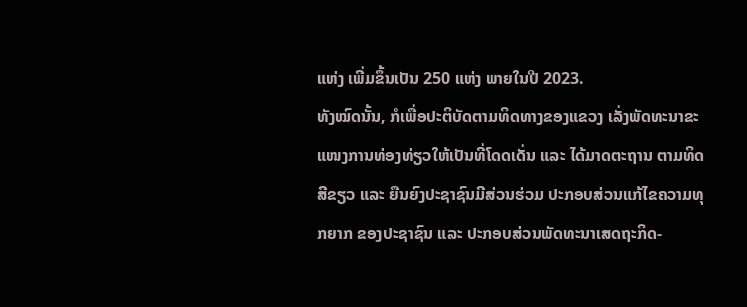ແຫ່ງ ເພີ່ມຂຶ້ນເປັນ 250 ແຫ່ງ ພາຍໃນປີ 2023.
ທັງໝົດນັ້ນ, ກໍເພື່ອປະຕິບັດຕາມທິດທາງຂອງແຂວງ ເລັ່ງພັດທະນາຂະແໜງການທ່ອງທ່ຽວໃຫ້ເປັນທີ່ໂດດເດັ່ນ ແລະ ໄດ້ມາດຕະຖານ ຕາມທິດສີຂຽວ ແລະ ຍືນຍົງປະຊາຊົນມີສ່ວນຮ່ວມ ປະກອບສ່ວນແກ້ໄຂຄວາມທຸກຍາກ ຂອງປະຊາຊົນ ແລະ ປະກອບສ່ວນພັດທະນາເສດຖະກິດ-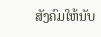ສັງຄົມໃຫ້ນັບ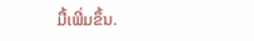ມື້ເພີ່ມຂຶ້ນ.